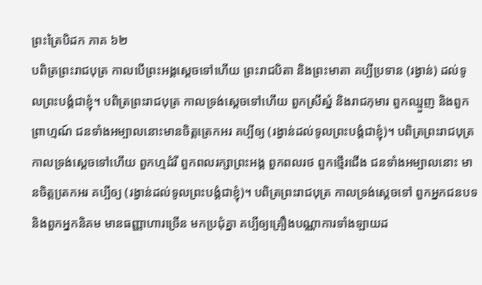ព្រះត្រៃបិដក ភាគ ៦២
បពិត្រព្រះរាជបុត្រ កាលបើព្រះអង្គសេ្តចទៅហើយ ព្រះរាជបិតា និងព្រះមាតា គប្បីប្រទាន (រង្វាន់) ដល់ទូលព្រះបង្គំជាខ្ញុំ។ បពិត្រព្រះរាជបុត្រ កាលទ្រង់ស្តេចទៅហើយ ពួកស្រីស្នំ និងរាជកុមារ ពួកឈ្មួញ និងពួកព្រាហ្មណ៍ ជនទាំងអម្បាលនោះមានចិត្តត្រេកអរ គប្បីឲ្យ (រង្វាន់ដល់ទូលព្រះបង្គំជាខ្ញុំ)។ បពិត្រព្រះរាជបុត្រ កាលទ្រង់ស្តេចទៅហើយ ពួកហ្មដំរី ពួកពលរក្សាព្រះអង្គ ពួកពលរថ ពួកថ្មើរជើង ជនទាំងអម្បាលនោះ មានចិត្តតេ្រកអរ គប្បីឲ្យ (រង្វាន់ដល់ទូលព្រះបង្គំជាខ្ញុំ)។ បពិត្រព្រះរាជបុត្រ កាលទ្រង់សេ្តចទៅ ពួកអ្នកជនបទ និងពួកអ្នកនិគម មានធញ្ញាហារច្រើន មកប្រជុំគ្នា គប្បីឲ្យគ្រឿងបណ្ណាការទាំងឡាយដ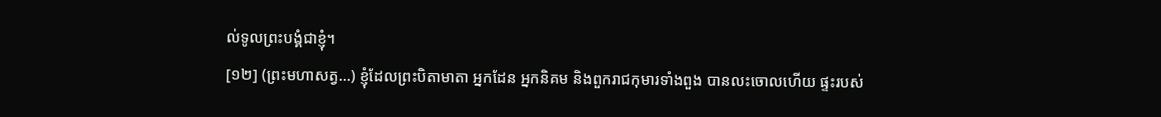ល់ទូលព្រះបង្គំជាខ្ញុំ។
[១២] (ព្រះមហាសត្វ...) ខ្ញុំដែលព្រះបិតាមាតា អ្នកដែន អ្នកនិគម និងពួករាជកុមារទាំងពួង បានលះចោលហើយ ផ្ទះរបស់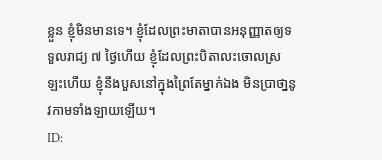ខ្លួន ខ្ញុំមិនមានទេ។ ខ្ញុំដែលព្រះមាតាបានអនុញ្ញាតឲ្យទទួលរាជ្យ ៧ ថ្ងៃហើយ ខ្ញុំដែលព្រះបិតាលះចោលស្រឡះហើយ ខ្ញុំនឹងបួសនៅក្នុងព្រៃតែម្នាក់ឯង មិនប្រាថា្ននូវកាមទាំងឡាយឡើយ។
ID: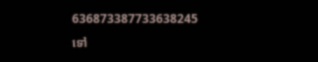636873387733638245
ទៅ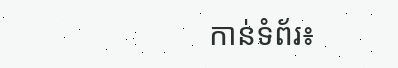កាន់ទំព័រ៖